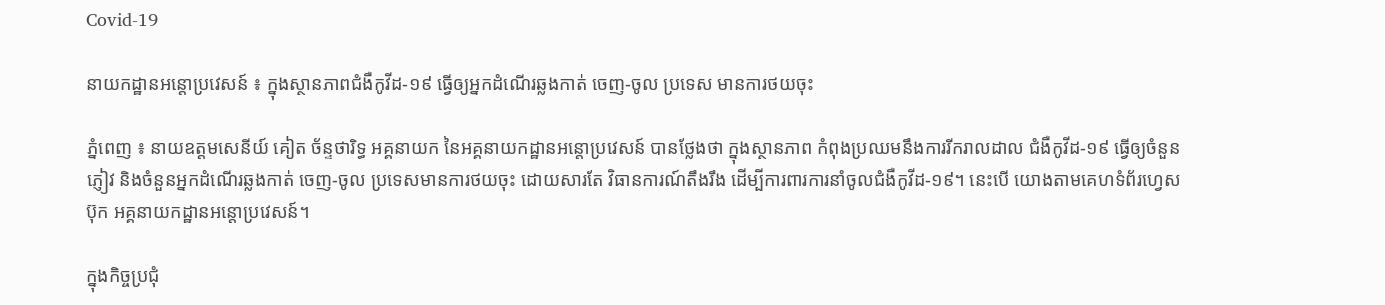Covid-19

នាយកដ្ឋានអន្តោប្រវេសន៍ ៖ ក្នុងស្ថានភាពជំងឺកូវីដ-១៩ ធ្វើឲ្យអ្នកដំណើរឆ្លងកាត់ ចេញ-ចូល ប្រទេស មានការថយចុះ

ភ្នំពេញ ៖ នាយឧត្តមសេនីយ៍ គៀត ច័ន្ទថារិទ្ធ អគ្គនាយក នៃអគ្គនាយកដ្ឋានអន្តោប្រវេសន៍ បានថ្លែងថា ក្នុងស្ថានភាព កំពុងប្រឈមនឹងការរីករាលដាល ជំងឺកូវីដ-១៩ ធ្វើឲ្យចំនួនភ្ញៀវ និងចំនួនអ្នកដំណើរឆ្លងកាត់ ចេញ-ចូល ប្រទេសមានការថយចុះ ដោយសារតែ វិធានការណ៍តឹងរឹង ដើម្បីការពារការនាំចូលជំងឺកូវីដ-១៩។ នេះបើ យោងតាមគេហទំព័រហ្វេសប៊ុក អគ្គនាយកដ្ឋានអន្តោប្រវេសន៍។

ក្នុងកិច្ចប្រជុំ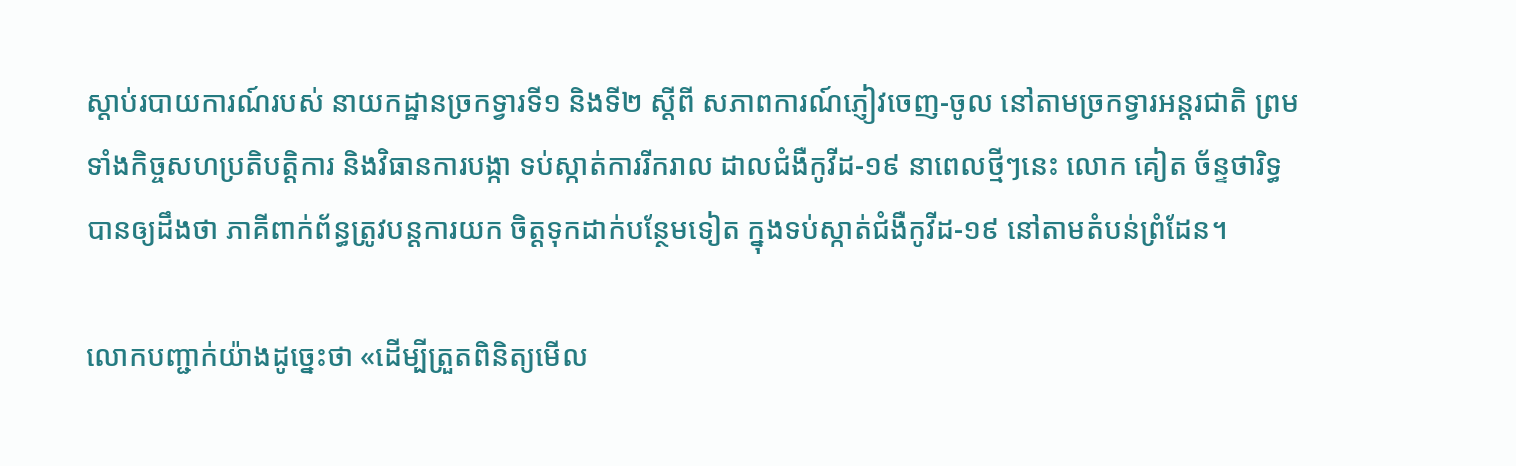ស្តាប់របាយការណ៍របស់ នាយកដ្ឋានច្រកទ្វារទី១ និងទី២ ស្តីពី សភាពការណ៍ភ្ញៀវចេញ-ចូល នៅតាមច្រកទ្វារអន្តរជាតិ ព្រមទាំងកិច្ចសហប្រតិបត្តិការ និងវិធានការបង្កា ទប់ស្កាត់ការរីករាល ដាលជំងឺកូវីដ-១៩ នាពេលថ្មីៗនេះ លោក គៀត ច័ន្ទថារិទ្ធ បានឲ្យដឹងថា ភាគីពាក់ព័ន្ធត្រូវបន្ដការយក ចិត្តទុកដាក់បន្ថែមទៀត ក្នុងទប់ស្កាត់ជំងឺកូវីដ-១៩ នៅតាមតំបន់ព្រំដែន។

លោកបញ្ជាក់យ៉ាងដូច្នេះថា «ដើម្បីត្រួតពិនិត្យមើល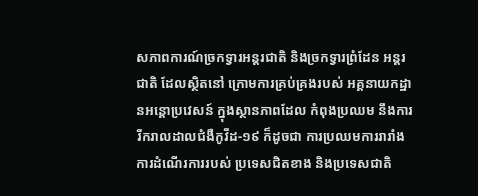សភាពការណ៍ច្រកទ្វារអន្តរជាតិ និងច្រកទ្វារព្រំដែន អន្តរជាតិ ដែលស្ថិតនៅ ក្រោមការគ្រប់គ្រងរបស់ អគ្គនាយកដ្ឋានអន្តោប្រវេសន៍ ក្នុងស្ថានភាពដែល កំពុងប្រឈម នឹងការរីករាលដាលជំងឺកូវីដ-១៩ ក៏ដូចជា ការប្រឈមការរារាំង ការដំណើរការរបស់ ប្រទេសជិតខាង និងប្រទេសជាតិ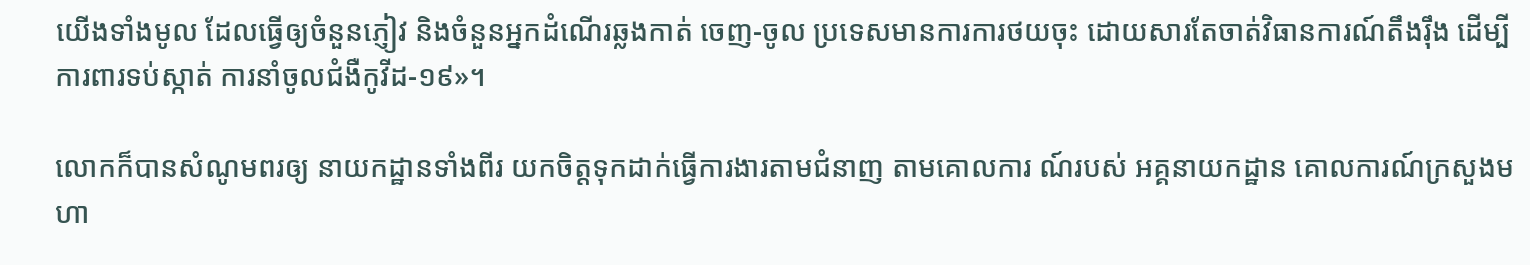យើងទាំងមូល ដែលធ្វើឲ្យចំនួនភ្ញៀវ និងចំនួនអ្នកដំណើរឆ្លងកាត់ ចេញ-ចូល ប្រទេសមានការការថយចុះ ដោយសារតែចាត់វិធានការណ៍តឹងរ៉ឹង ដើម្បីការពារទប់ស្កាត់ ការនាំចូលជំងឺកូវីដ-១៩»។

លោកក៏បានសំណូមពរឲ្យ នាយកដ្ឋានទាំងពីរ យកចិត្តទុកដាក់ធ្វើការងារតាមជំនាញ តាមគោលការ ណ៍របស់ អគ្គនាយកដ្ឋាន គោលការណ៍ក្រសួងមហា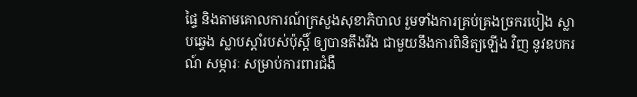ផ្ទៃ និងតាមគោលការណ៍ក្រសួងសុខាភិបាល រួមទាំងការគ្រប់គ្រងច្រករបៀង ស្លាបឆ្វេង ស្លាបស្តាំរបស់ប៉ុស្តិ៍ ឲ្យបានតឹងរឹង ជាមួយនឹងការពិនិត្យឡើង វិញ នូវឧបករណ៍ សម្ភារៈ សម្រាប់ការពារជំងឺ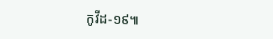កូវីដ-១៩៕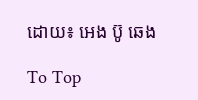ដោយ៖ អេង ប៊ូ ឆេង

To Top